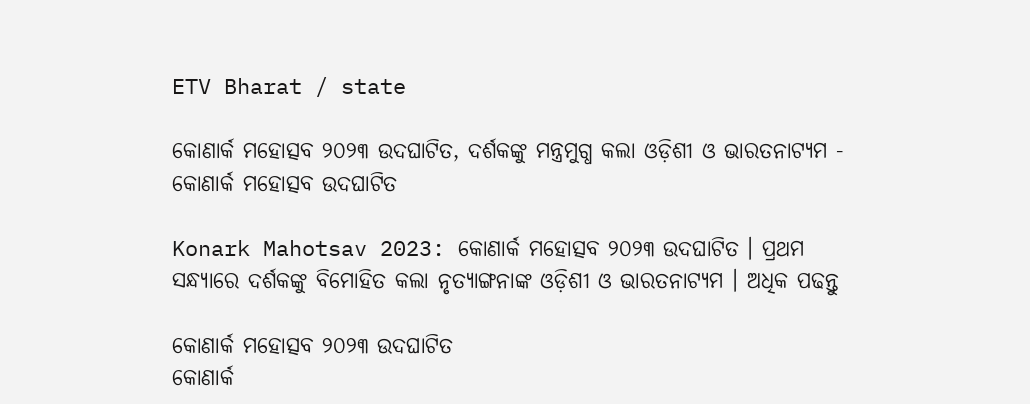ETV Bharat / state

କୋଣାର୍କ ମହୋତ୍ସବ ୨୦୨୩ ଉଦଘାଟିତ, ଦର୍ଶକଙ୍କୁ ମନ୍ତ୍ରମୁଗ୍ଧ କଲା ଓଡ଼ିଶୀ ଓ ଭାରତନାଟ୍ୟମ - କୋଣାର୍କ ମହୋତ୍ସବ ଉଦଘାଟିତ

Konark Mahotsav 2023: କୋଣାର୍କ ମହୋତ୍ସବ ୨୦୨୩ ଉଦଘାଟିତ । ପ୍ରଥମ ସନ୍ଧ୍ୟାରେ ଦର୍ଶକଙ୍କୁ ବିମୋହିତ କଲା ନୃତ୍ୟାଙ୍ଗନାଙ୍କ ଓଡ଼ିଶୀ ଓ ଭାରତନାଟ୍ୟମ । ଅଧିକ ପଢନ୍ତୁ

କୋଣାର୍କ ମହୋତ୍ସବ ୨୦୨୩ ଉଦଘାଟିତ
କୋଣାର୍କ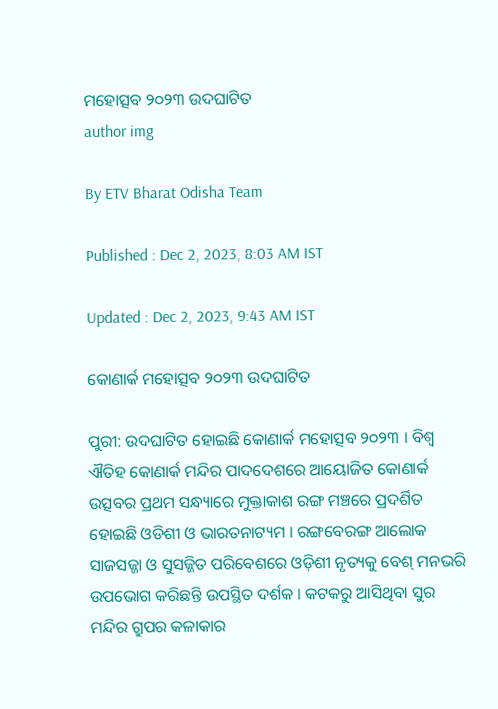ମହୋତ୍ସବ ୨୦୨୩ ଉଦଘାଟିତ
author img

By ETV Bharat Odisha Team

Published : Dec 2, 2023, 8:03 AM IST

Updated : Dec 2, 2023, 9:43 AM IST

କୋଣାର୍କ ମହୋତ୍ସବ ୨୦୨୩ ଉଦଘାଟିତ

ପୁରୀ: ଉଦଘାଟିତ ହୋଇଛି କୋଣାର୍କ ମହୋତ୍ସବ ୨୦୨୩ । ବିଶ୍ବ ଐତିହ କୋଣାର୍କ ମନ୍ଦିର ପାଦଦେଶରେ ଆୟୋଜିତ କୋଣାର୍କ ଉତ୍ସବର ପ୍ରଥମ ସନ୍ଧ୍ୟାରେ ମୁକ୍ତାକାଶ ରଙ୍ଗ ମଞ୍ଚରେ ପ୍ରଦର୍ଶିତ ହୋଇଛି ଓଡିଶୀ ଓ ଭାରତନାଟ୍ୟମ । ରଙ୍ଗବେରଙ୍ଗ ଆଲୋକ ସାଜସଜ୍ଜା ଓ ସୁସଜ୍ଜିତ ପରିବେଶରେ ଓଡ଼ିଶୀ ନୃତ୍ୟକୁ ବେଶ୍ ମନଭରି ଉପଭୋଗ କରିଛନ୍ତି ଉପସ୍ଥିତ ଦର୍ଶକ । କଟକରୁ ଆସିଥିବା ସୁର ମନ୍ଦିର ଗ୍ରୁପର କଳାକାର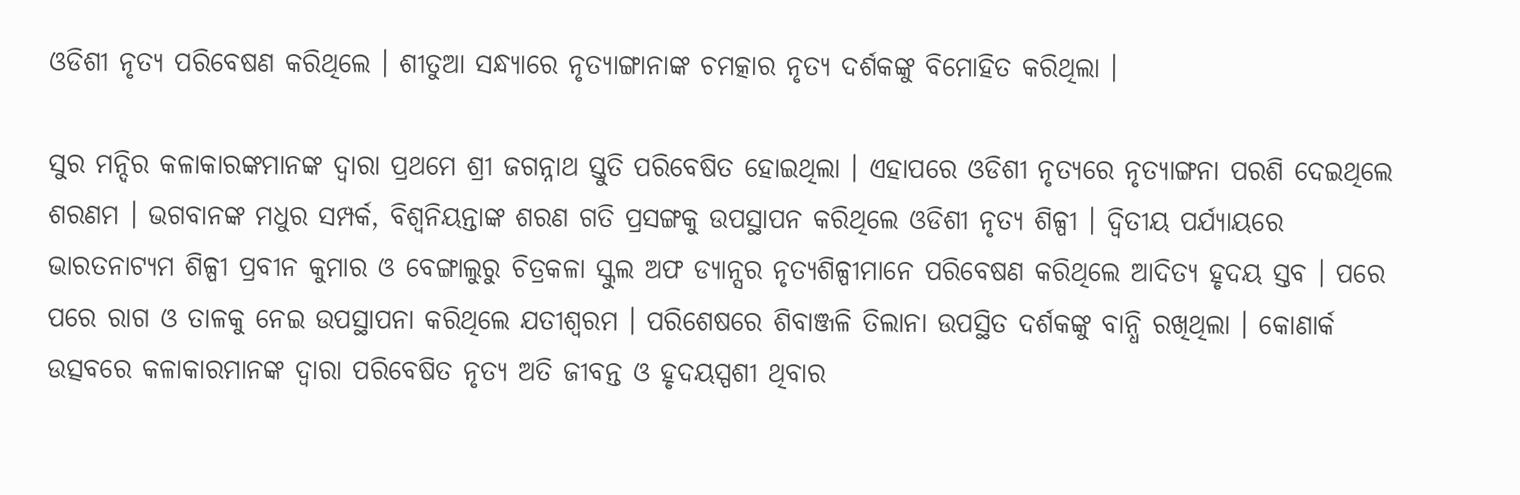ଓଡିଶୀ ନୃତ୍ୟ ପରିବେଷଣ କରିଥିଲେ । ଶୀତୁଆ ସନ୍ଧ୍ୟାରେ ନୃତ୍ୟାଙ୍ଗାନାଙ୍କ ଚମତ୍କାର ନୃତ୍ୟ ଦର୍ଶକଙ୍କୁ ବିମୋହିତ କରିଥିଲା ।

ସୁର ମନ୍ଦିର କଳାକାରଙ୍କମାନଙ୍କ ଦ୍ଵାରା ପ୍ରଥମେ ଶ୍ରୀ ଜଗନ୍ନାଥ ସ୍ତୁତି ପରିବେଷିତ ହୋଇଥିଲା । ଏହାପରେ ଓଡିଶୀ ନୃତ୍ୟରେ ନୃତ୍ୟାଙ୍ଗନା ପରଶି ଦେଇଥିଲେ ଶରଣମ । ଭଗବାନଙ୍କ ମଧୁର ସମ୍ପର୍କ, ବିଶ୍ବନିୟନ୍ତାଙ୍କ ଶରଣ ଗତି ପ୍ରସଙ୍ଗକୁ ଉପସ୍ଥାପନ କରିଥିଲେ ଓଡିଶୀ ନୃତ୍ୟ ଶିଳ୍ପୀ । ଦ୍ଵିତୀୟ ପର୍ଯ୍ୟାୟରେ ଭାରତନାଟ୍ୟମ ଶିଳ୍ପୀ ପ୍ରବୀନ କୁମାର ଓ ବେଙ୍ଗାଲୁରୁ ଚିତ୍ରକଳା ସ୍କୁଲ ଅଫ ଡ୍ୟାନ୍ସର ନୃତ୍ୟଶିଳ୍ପୀମାନେ ପରିବେଷଣ କରିଥିଲେ ଆଦିତ୍ୟ ହୃଦୟ ସ୍ତବ । ପରେ ପରେ ରାଗ ଓ ତାଳକୁ ନେଇ ଉପସ୍ଥାପନା କରିଥିଲେ ଯତୀଶ୍ବରମ । ପରିଶେଷରେ ଶିବାଞ୍ଜଳି ତିଲାନା ଉପସ୍ଥିତ ଦର୍ଶକଙ୍କୁ ବାନ୍ଧି ରଖିଥିଲା । କୋଣାର୍କ ଉତ୍ସବରେ କଳାକାରମାନଙ୍କ ଦ୍ଵାରା ପରିବେଷିତ ନୃତ୍ୟ ଅତି ଜୀବନ୍ତ ଓ ହୃଦୟସ୍ପଶୀ ଥିବାର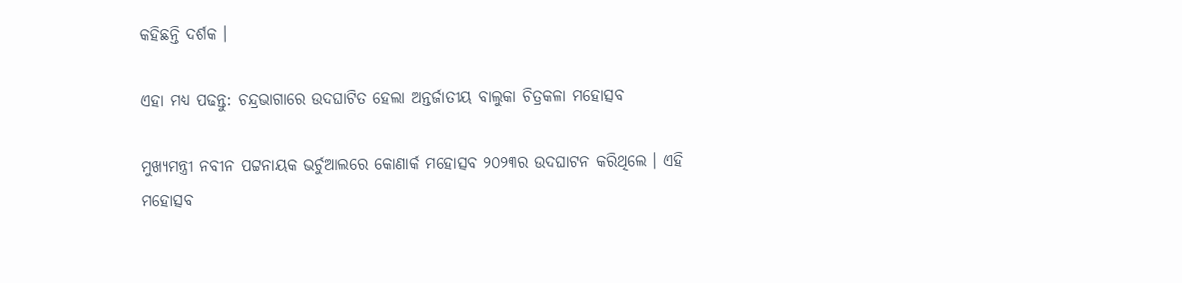କହିଛନ୍ତି ଦର୍ଶକ ।

ଏହା ମଧ୍ୟ ପଢନ୍ତୁ: ଚନ୍ଦ୍ରଭାଗାରେ ଉଦଘାଟିତ ହେଲା ଅନ୍ତର୍ଜାତୀୟ ବାଲୁକା ଚିତ୍ରକଳା ମହୋତ୍ସବ

ମୁଖ୍ୟମନ୍ତ୍ରୀ ନବୀନ ପଟ୍ଟନାୟକ ଭର୍ଚୁଆଲରେ କୋଣାର୍କ ମହୋତ୍ସବ ୨୦୨୩ର ଉଦଘାଟନ କରିଥିଲେ । ଏହି ମହୋତ୍ସବ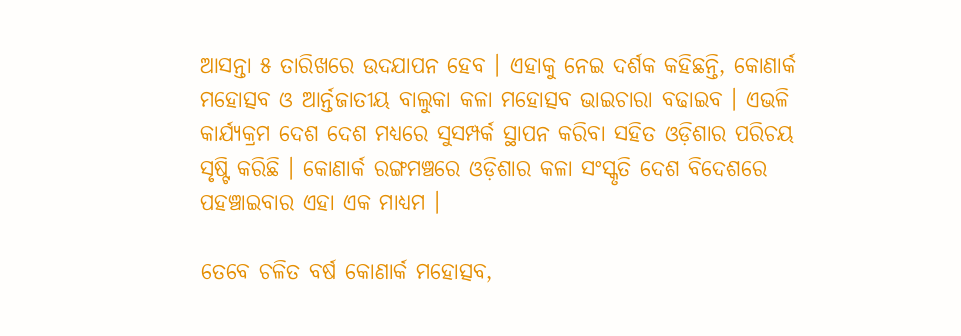ଆସନ୍ତା ୫ ତାରିଖରେ ଉଦଯାପନ ହେବ । ଏହାକୁ ନେଇ ଦର୍ଶକ କହିଛନ୍ତି, କୋଣାର୍କ ମହୋତ୍ସବ ଓ ଆର୍ନ୍ତଜାତୀୟ ବାଲୁକା କଳା ମହୋତ୍ସବ ଭାଇଚାରା ବଢାଇବ । ଏଭଳି କାର୍ଯ୍ୟକ୍ରମ ଦେଶ ଦେଶ ମଧ୍ୟରେ ସୁସମ୍ପର୍କ ସ୍ଥାପନ କରିବା ସହିତ ଓଡ଼ିଶାର ପରିଚୟ ସୃଷ୍ଟି କରିଛି । କୋଣାର୍କ ରଙ୍ଗମଞ୍ଚରେ ଓଡ଼ିଶାର କଳା ସଂସ୍କୃତି ଦେଶ ବିଦେଶରେ ପହଞ୍ଚାଇବାର ଏହା ଏକ ମାଧ୍ୟମ ।

ତେବେ ଚଳିତ ବର୍ଷ କୋଣାର୍କ ମହୋତ୍ସବ,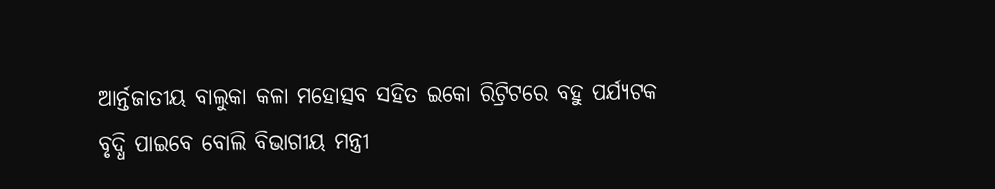ଆର୍ନ୍ତଜାତୀୟ ବାଲୁକା କଳା ମହୋତ୍ସବ ସହିତ ଇକୋ ରିଟ୍ରିଟରେ ବହୁ ପର୍ଯ୍ୟଟକ ବୃଦ୍ଧି ପାଇବେ ବୋଲି ବିଭାଗୀୟ ମନ୍ତ୍ରୀ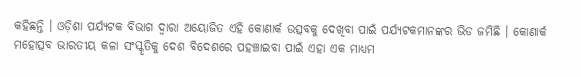କହିଛନ୍ତି । ଓଡ଼ିଶା ପର୍ଯ୍ୟଟକ ବିଭାଗ ଦ୍ଵାରା ଅୟୋଜିତ ଏହି କୋଣାର୍କ ଉତ୍ସବକୁ ଦେଖିବା ପାଇଁ ପର୍ଯ୍ୟଟକମାନଙ୍କର ଭିଡ ଜମିଛି । କୋଣାର୍କ ମହୋତ୍ସବ ଭାରତୀୟ କଳା ସଂସ୍କୃତିକୁ ଦେଶ ବିଦେଶରେ ପହଞ୍ଚାଇବା ପାଇଁ ଏହା ଏକ ମାଧ୍ୟମ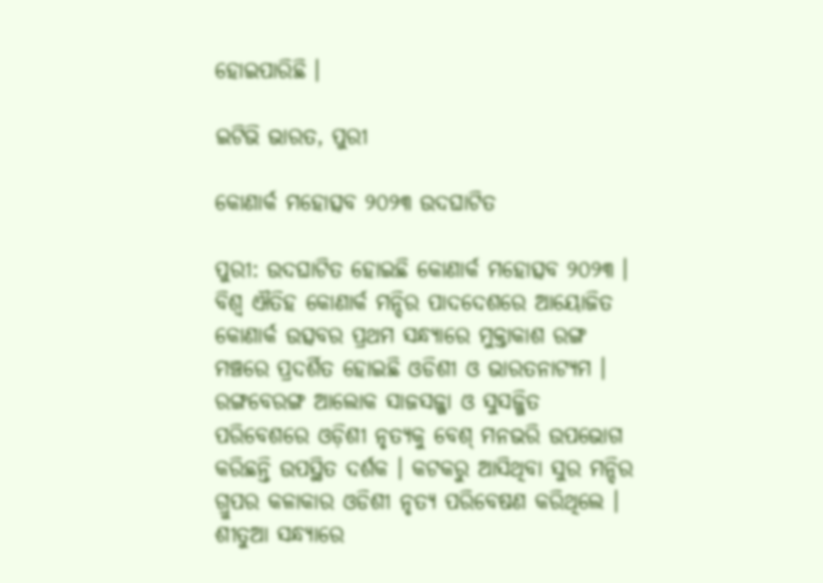ହୋଇପାରିଛି ।

ଇଟିଭି ଭାରତ, ପୁରୀ

କୋଣାର୍କ ମହୋତ୍ସବ ୨୦୨୩ ଉଦଘାଟିତ

ପୁରୀ: ଉଦଘାଟିତ ହୋଇଛି କୋଣାର୍କ ମହୋତ୍ସବ ୨୦୨୩ । ବିଶ୍ବ ଐତିହ କୋଣାର୍କ ମନ୍ଦିର ପାଦଦେଶରେ ଆୟୋଜିତ କୋଣାର୍କ ଉତ୍ସବର ପ୍ରଥମ ସନ୍ଧ୍ୟାରେ ମୁକ୍ତାକାଶ ରଙ୍ଗ ମଞ୍ଚରେ ପ୍ରଦର୍ଶିତ ହୋଇଛି ଓଡିଶୀ ଓ ଭାରତନାଟ୍ୟମ । ରଙ୍ଗବେରଙ୍ଗ ଆଲୋକ ସାଜସଜ୍ଜା ଓ ସୁସଜ୍ଜିତ ପରିବେଶରେ ଓଡ଼ିଶୀ ନୃତ୍ୟକୁ ବେଶ୍ ମନଭରି ଉପଭୋଗ କରିଛନ୍ତି ଉପସ୍ଥିତ ଦର୍ଶକ । କଟକରୁ ଆସିଥିବା ସୁର ମନ୍ଦିର ଗ୍ରୁପର କଳାକାର ଓଡିଶୀ ନୃତ୍ୟ ପରିବେଷଣ କରିଥିଲେ । ଶୀତୁଆ ସନ୍ଧ୍ୟାରେ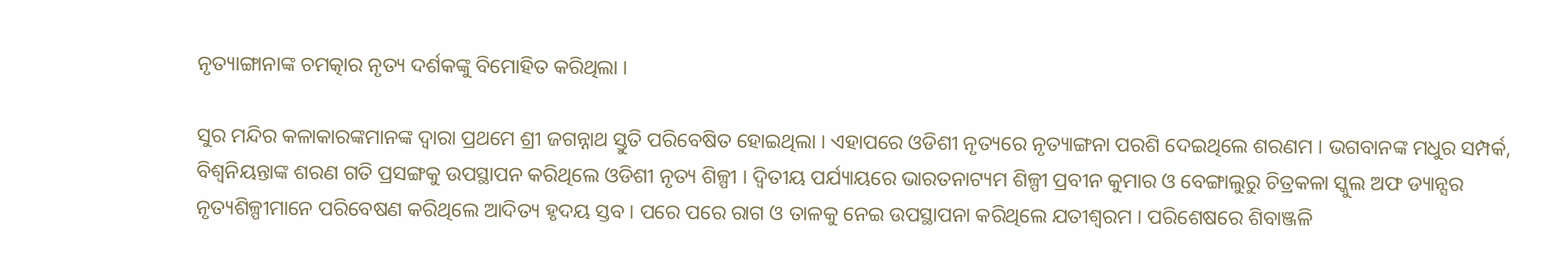ନୃତ୍ୟାଙ୍ଗାନାଙ୍କ ଚମତ୍କାର ନୃତ୍ୟ ଦର୍ଶକଙ୍କୁ ବିମୋହିତ କରିଥିଲା ।

ସୁର ମନ୍ଦିର କଳାକାରଙ୍କମାନଙ୍କ ଦ୍ଵାରା ପ୍ରଥମେ ଶ୍ରୀ ଜଗନ୍ନାଥ ସ୍ତୁତି ପରିବେଷିତ ହୋଇଥିଲା । ଏହାପରେ ଓଡିଶୀ ନୃତ୍ୟରେ ନୃତ୍ୟାଙ୍ଗନା ପରଶି ଦେଇଥିଲେ ଶରଣମ । ଭଗବାନଙ୍କ ମଧୁର ସମ୍ପର୍କ, ବିଶ୍ବନିୟନ୍ତାଙ୍କ ଶରଣ ଗତି ପ୍ରସଙ୍ଗକୁ ଉପସ୍ଥାପନ କରିଥିଲେ ଓଡିଶୀ ନୃତ୍ୟ ଶିଳ୍ପୀ । ଦ୍ଵିତୀୟ ପର୍ଯ୍ୟାୟରେ ଭାରତନାଟ୍ୟମ ଶିଳ୍ପୀ ପ୍ରବୀନ କୁମାର ଓ ବେଙ୍ଗାଲୁରୁ ଚିତ୍ରକଳା ସ୍କୁଲ ଅଫ ଡ୍ୟାନ୍ସର ନୃତ୍ୟଶିଳ୍ପୀମାନେ ପରିବେଷଣ କରିଥିଲେ ଆଦିତ୍ୟ ହୃଦୟ ସ୍ତବ । ପରେ ପରେ ରାଗ ଓ ତାଳକୁ ନେଇ ଉପସ୍ଥାପନା କରିଥିଲେ ଯତୀଶ୍ବରମ । ପରିଶେଷରେ ଶିବାଞ୍ଜଳି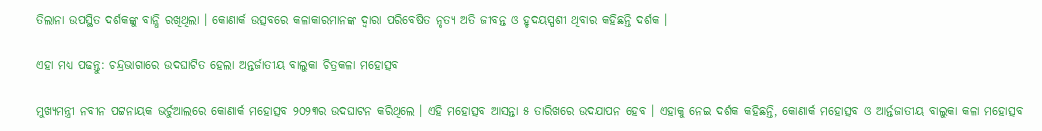ତିଲାନା ଉପସ୍ଥିତ ଦର୍ଶକଙ୍କୁ ବାନ୍ଧି ରଖିଥିଲା । କୋଣାର୍କ ଉତ୍ସବରେ କଳାକାରମାନଙ୍କ ଦ୍ଵାରା ପରିବେଷିତ ନୃତ୍ୟ ଅତି ଜୀବନ୍ତ ଓ ହୃଦୟସ୍ପଶୀ ଥିବାର କହିଛନ୍ତି ଦର୍ଶକ ।

ଏହା ମଧ୍ୟ ପଢନ୍ତୁ: ଚନ୍ଦ୍ରଭାଗାରେ ଉଦଘାଟିତ ହେଲା ଅନ୍ତର୍ଜାତୀୟ ବାଲୁକା ଚିତ୍ରକଳା ମହୋତ୍ସବ

ମୁଖ୍ୟମନ୍ତ୍ରୀ ନବୀନ ପଟ୍ଟନାୟକ ଭର୍ଚୁଆଲରେ କୋଣାର୍କ ମହୋତ୍ସବ ୨୦୨୩ର ଉଦଘାଟନ କରିଥିଲେ । ଏହି ମହୋତ୍ସବ ଆସନ୍ତା ୫ ତାରିଖରେ ଉଦଯାପନ ହେବ । ଏହାକୁ ନେଇ ଦର୍ଶକ କହିଛନ୍ତି, କୋଣାର୍କ ମହୋତ୍ସବ ଓ ଆର୍ନ୍ତଜାତୀୟ ବାଲୁକା କଳା ମହୋତ୍ସବ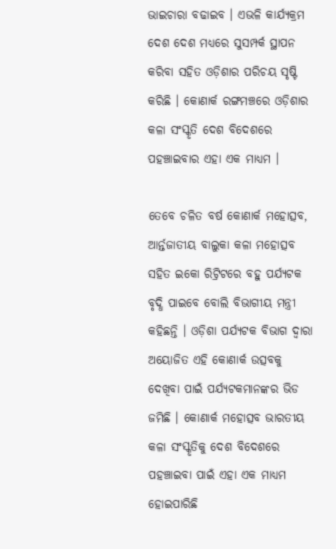ଭାଇଚାରା ବଢାଇବ । ଏଭଳି କାର୍ଯ୍ୟକ୍ରମ ଦେଶ ଦେଶ ମଧ୍ୟରେ ସୁସମ୍ପର୍କ ସ୍ଥାପନ କରିବା ସହିତ ଓଡ଼ିଶାର ପରିଚୟ ସୃଷ୍ଟି କରିଛି । କୋଣାର୍କ ରଙ୍ଗମଞ୍ଚରେ ଓଡ଼ିଶାର କଳା ସଂସ୍କୃତି ଦେଶ ବିଦେଶରେ ପହଞ୍ଚାଇବାର ଏହା ଏକ ମାଧ୍ୟମ ।

ତେବେ ଚଳିତ ବର୍ଷ କୋଣାର୍କ ମହୋତ୍ସବ, ଆର୍ନ୍ତଜାତୀୟ ବାଲୁକା କଳା ମହୋତ୍ସବ ସହିତ ଇକୋ ରିଟ୍ରିଟରେ ବହୁ ପର୍ଯ୍ୟଟକ ବୃଦ୍ଧି ପାଇବେ ବୋଲି ବିଭାଗୀୟ ମନ୍ତ୍ରୀ କହିଛନ୍ତି । ଓଡ଼ିଶା ପର୍ଯ୍ୟଟକ ବିଭାଗ ଦ୍ଵାରା ଅୟୋଜିତ ଏହି କୋଣାର୍କ ଉତ୍ସବକୁ ଦେଖିବା ପାଇଁ ପର୍ଯ୍ୟଟକମାନଙ୍କର ଭିଡ ଜମିଛି । କୋଣାର୍କ ମହୋତ୍ସବ ଭାରତୀୟ କଳା ସଂସ୍କୃତିକୁ ଦେଶ ବିଦେଶରେ ପହଞ୍ଚାଇବା ପାଇଁ ଏହା ଏକ ମାଧ୍ୟମ ହୋଇପାରିଛି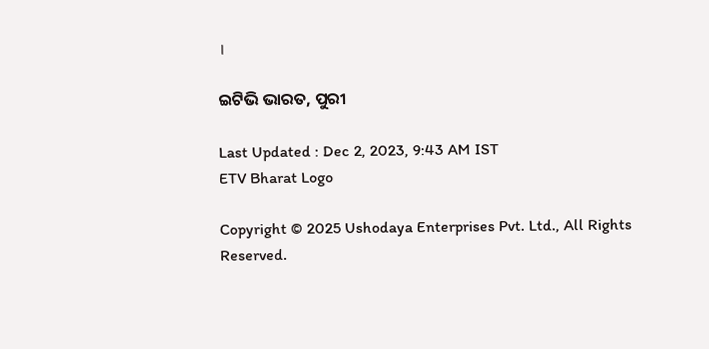।

ଇଟିଭି ଭାରତ, ପୁରୀ

Last Updated : Dec 2, 2023, 9:43 AM IST
ETV Bharat Logo

Copyright © 2025 Ushodaya Enterprises Pvt. Ltd., All Rights Reserved.